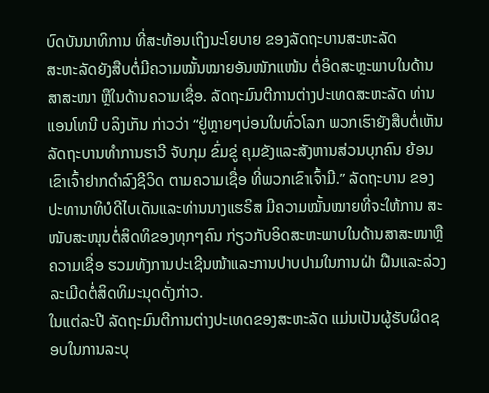ບົດບັນນາທິການ ທີ່ສະທ້ອນເຖິງນະໂຍບາຍ ຂອງລັດຖະບານສະຫະລັດ
ສະຫະລັດຍັງສືບຕໍ່ມີຄວາມໝັ້ນໝາຍອັນໜັກແໜ້ນ ຕໍ່ອິດສະຫຼະພາບໃນດ້ານສາສະໜາ ຫຼືໃນດ້ານຄວາມເຊື່ອ. ລັດຖະມົນຕີການຕ່າງປະເທດສະຫະລັດ ທ່ານແອນໂທນີ ບລິງເກັນ ກ່າວວ່າ “ຢູ່ຫຼາຍໆບ່ອນໃນທົ່ວໂລກ ພວກເຮົາຍັງສືບຕໍ່ເຫັນລັດຖະບານທຳການຮາວີ ຈັບກຸມ ຂົ່ມຂູ່ ຄຸມຂັງແລະສັງຫານສ່ວນບຸກຄົນ ຍ້ອນເຂົາເຈົ້າຢາກດຳລົງຊີວິດ ຕາມຄວາມເຊື່ອ ທີ່ພວກເຂົາເຈົ້າມີ.” ລັດຖະບານ ຂອງປະທານາທິບໍດີໄບເດັນແລະທ່ານນາງແຮຣິສ ມີຄວາມໝັ້ນໝາຍທີ່ຈະໃຫ້ການ ສະໜັບສະໜຸນຕໍ່ສິດທິຂອງທຸກໆຄົນ ກ່ຽວກັບອິດສະຫະພາບໃນດ້ານສາສະໜາຫຼືຄວາມເຊື່ອ ຮວມທັງການປະເຊີນໜ້າແລະການປາບປາມໃນການຝ່າ ຝືນແລະລ່ວງລະເມີດຕໍ່ສິດທິມະນຸດດັ່ງກ່າວ.
ໃນແຕ່ລະປີ ລັດຖະມົນຕີການຕ່າງປະເທດຂອງສະຫະລັດ ແມ່ນເປັນຜູ້ຮັບຜິດຊອບໃນການລະບຸ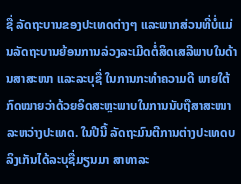ຊື່ ລັດຖະບານຂອງປະເທດຕ່າງໆ ແລະພາກສ່ວນທີ່ບໍ່ແມ່ນລັດຖະບານຍ້ອນການລ່ວງລະເມີດຕໍ່ສິດເສລີພາບໃນດ້ານສາສະໜາ ແລະລະບຸຊື່ ໃນການກະທຳຄວາມດີ ພາຍໃຕ້ກົດໝາຍວ່າດ້ວຍອິດສະຫຼະພາບໃນການນັບຖືສາສະໜາລະຫວ່າງປະເທດ. ໃນປີນີ້ ລັດຖະມົນຕີການຕ່າງປະເທດບລິງເກັນໄດ້ລະບຸຊື່ມຽນມາ ສາທາລະ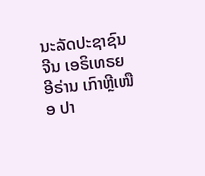ນະລັດປະຊາຊົນຈີນ ເອຣິເທຣຍ ອີຣ່ານ ເກົາຫຼີເໜືອ ປາ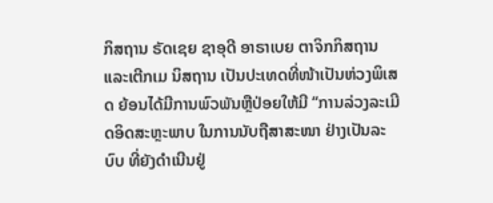ກິສຖານ ຣັດເຊຍ ຊາອຸດີ ອາຣາເບຍ ຕາຈິກກິສຖານແລະເຕີກເມ ນິສຖານ ເປັນປະເທດທີ່ໜ້າເປັນຫ່ວງພິເສດ ຍ້ອນໄດ້ມີການພົວພັນຫຼືປ່ອຍໃຫ້ມີ “ການລ່ວງລະເມີດອິດສະຫຼະພາບ ໃນການນັບຖືສາສະໜາ ຢ່າງເປັນລະບົບ ທີ່ຍັງດຳເນີນຢູ່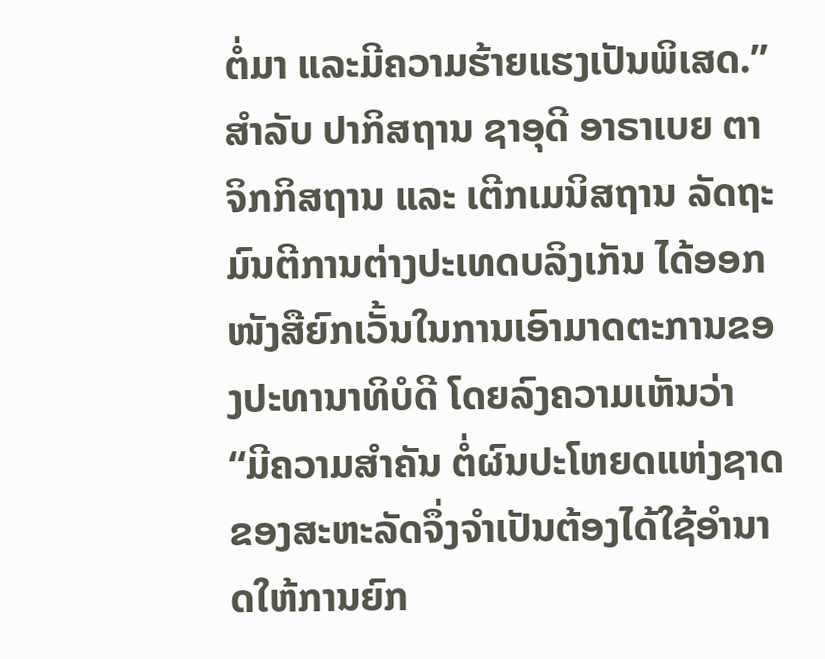ຕໍ່ມາ ແລະມີຄວາມຮ້າຍແຮງເປັນພິເສດ.”
ສຳລັບ ປາກິສຖານ ຊາອຸດີ ອາຣາເບຍ ຕາຈິກກິສຖານ ແລະ ເຕີກເມນິສຖານ ລັດຖະມົນຕີການຕ່າງປະເທດບລິງເກັນ ໄດ້ອອກໜັງສືຍົກເວັ້ນໃນການເອົາມາດຕະການຂອງປະທານາທິບໍດີ ໂດຍລົງຄວາມເຫັນວ່າ “ມີຄວາມສຳຄັນ ຕໍ່ຜົນປະໂຫຍດແຫ່ງຊາດຂອງສະຫະລັດຈຶ່ງຈຳເປັນຕ້ອງໄດ້ໃຊ້ອຳນາດໃຫ້ການຍົກ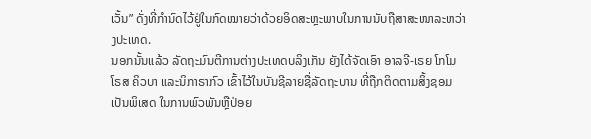ເວັ້ນ” ດັ່ງທີ່ກຳນົດໄວ້ຢູ່ໃນກົດໝາຍວ່າດ້ວຍອິດສະຫຼະພາບໃນການນັບຖືສາສະໜາລະຫວ່າງປະເທດ.
ນອກນັ້ນແລ້ວ ລັດຖະມົນຕີການຕ່າງປະເທດບລິງເກັນ ຍັງໄດ້ຈັດເອົາ ອາລຈີ-ເຣຍ ໂກໂມໂຣສ ຄິວບາ ແລະນິກາຣາກົວ ເຂົ້າໄວ້ໃນບັນຊີລາຍຊື່ລັດຖະບານ ທີ່ຖືກຕິດຕາມສິ້ງຊອມເປັນພິເສດ ໃນການພົວພັນຫຼືປ່ອຍ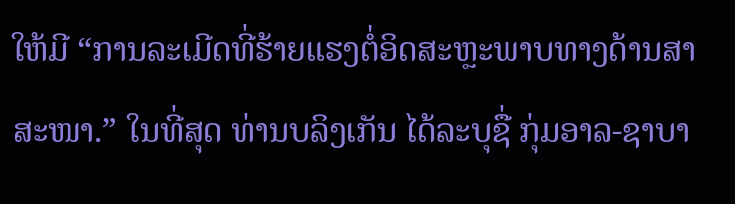ໃຫ້ມີ “ການລະເມີດທີ່ຮ້າຍແຮງຕໍ່ອິດສະຫຼະພາບທາງດ້ານສາສະໜາ.” ໃນທີ່ສຸດ ທ່ານບລິງເກັນ ໄດ້ລະບຸຊື່ ກຸ່ມອາລ-ຊາບາ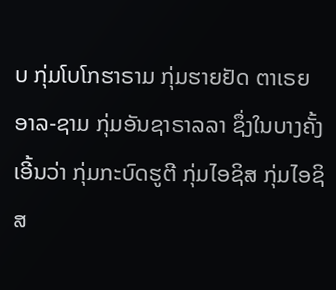ບ ກຸ່ມໂບໂກຮາຣາມ ກຸ່ມຮາຍຢັດ ຕາເຣຍ ອາລ-ຊາມ ກຸ່ມອັນຊາຣາລລາ ຊຶ່ງໃນບາງຄັ້ງເອີ້ນວ່າ ກຸ່ມກະບົດຮູຕີ ກຸ່ມໄອຊິສ ກຸ່ມໄອຊິສ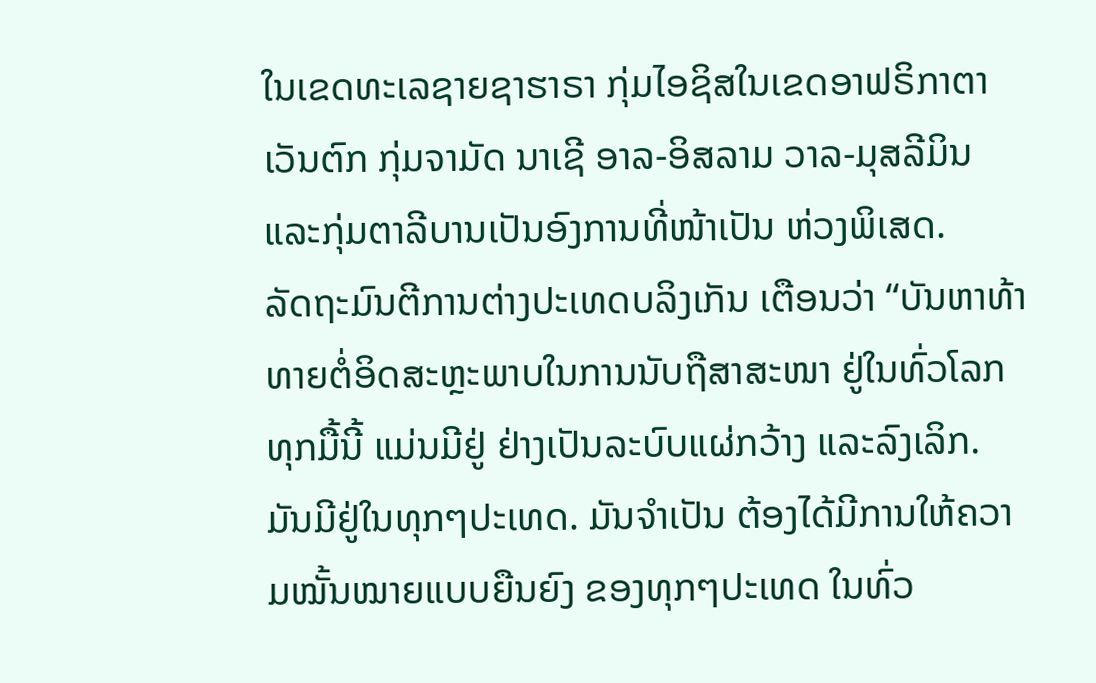ໃນເຂດທະເລຊາຍຊາຮາຣາ ກຸ່ມໄອຊິສໃນເຂດອາຟຣິກາຕາເວັນຕົກ ກຸ່ມຈາມັດ ນາເຊີ ອາລ-ອິສລາມ ວາລ-ມຸສລີມິນແລະກຸ່ມຕາລີບານເປັນອົງການທີ່ໜ້າເປັນ ຫ່ວງພິເສດ.
ລັດຖະມົນຕີການຕ່າງປະເທດບລິງເກັນ ເຕືອນວ່າ “ບັນຫາທ້າທາຍຕໍ່ອິດສະຫຼະພາບໃນການນັບຖືສາສະໜາ ຢູ່ໃນທົ່ວໂລກ ທຸກມື້ນີ້ ແມ່ນມີຢູ່ ຢ່າງເປັນລະບົບແຜ່ກວ້າງ ແລະລົງເລິກ. ມັນມີຢູ່ໃນທຸກໆປະເທດ. ມັນຈຳເປັນ ຕ້ອງໄດ້ມີການໃຫ້ຄວາມໝັ້ນໝາຍແບບຍືນຍົງ ຂອງທຸກໆປະເທດ ໃນທົ່ວ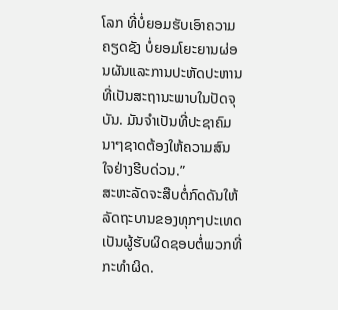ໂລກ ທີ່ບໍ່ຍອມຮັບເອົາຄວາມຄຽດຊັງ ບໍ່ຍອມໂຍະຍານຜ່ອນຜັນແລະການປະຫັດປະຫານ ທີ່ເປັນສະຖານະພາບໃນປັດຈຸບັນ. ມັນຈຳເປັນທີ່ປະຊາຄົມນາໆຊາດຕ້ອງໃຫ້ຄວາມສົນ
ໃຈຢ່າງຮີບດ່ວນ.”
ສະຫະລັດຈະສືບຕໍ່ກົດດັນໃຫ້ລັດຖະບານຂອງທຸກໆປະເທດ ເປັນຜູ້ຮັບຜິດຊອບຕໍ່ພວກທີ່ກະທຳຜິດ.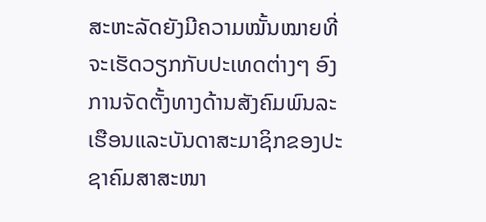ສະຫະລັດຍັງມີຄວາມໝັ້ນໝາຍທີ່ຈະເຮັດວຽກກັບປະເທດຕ່າງໆ ອົງການຈັດຕັ້ງທາງດ້ານສັງຄົມພົນລະເຮືອນແລະບັນດາສະມາຊິກຂອງປະຊາຄົມສາສະໜາ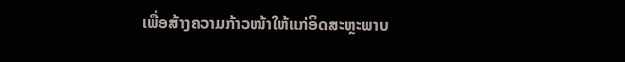ເພື່ອສ້າງຄວາມກ້າວໜ້າໃຫ້ແກ່ອິດສະຫຼະພາບ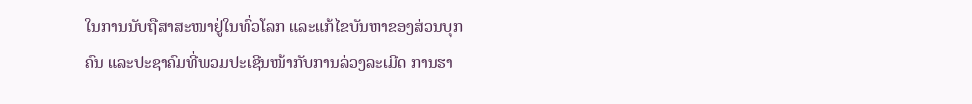ໃນການນັບຖືສາສະໜາຢູ່ໃນທົ່ວໂລກ ແລະແກ້ໄຂບັນຫາຂອງສ່ວນບຸກຄົນ ແລະປະຊາຄົມທີ່ພວມປະເຊີນໜ້າກັບການລ່ວງລະເມີດ ການຮາ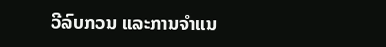ວີລົບກວນ ແລະການຈຳແນ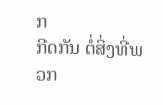ກ
ກີດກັນ ຕໍ່ສິ່ງທີ່ພວກ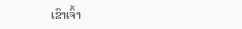ເຂົາເຈົ້າ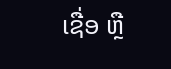ເຊື່ອ ຫຼື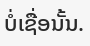ບໍ່ເຊື່ອນັ້ນ.